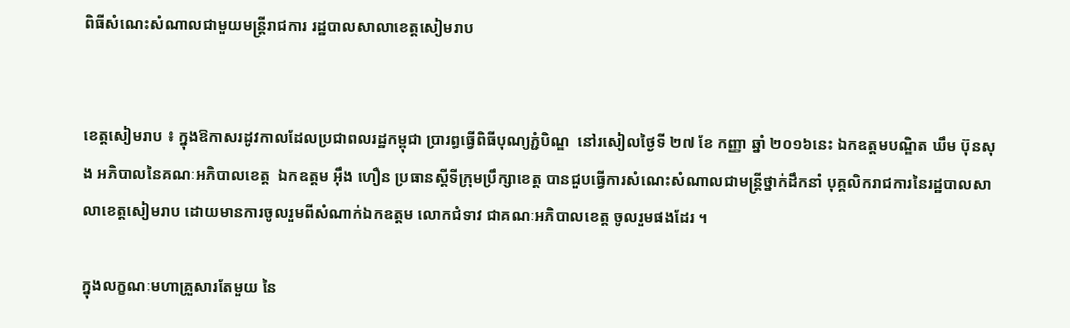ពិធីសំណេះសំណាលជាមួយមន្ត្រីរាជការ រដ្ឋបាលសាលាខេត្តសៀមរាប


ខេត្តសៀមរាប ៖ ក្នុងឱកាសរដូវកាលដែលប្រជាពលរដ្ឋកម្ពុជា ប្រារព្ធធ្វើពិធីបុណ្យភ្ជំបិណ្ឌ  នៅរសៀលថ្ងៃទី ២៧ ខែ កញ្ញា ឆ្នាំ ២០១៦នេះ ឯកឧត្តមបណ្ឌិត ឃឹម ប៊ុនសុង អភិបាលនៃគណៈអភិបាលខេត្ត  ឯកឧត្តម អ៊ឹង ហឿន ប្រធានស្តីទីក្រុមប្រឹក្សាខេត្ត បានជួបធ្វើការសំណេះសំណាលជាមន្ត្រីថ្នាក់ដឹកនាំ បុគ្គលិករាជការនៃរដ្ឋបាលសាលាខេត្តសៀមរាប ដោយមានការចូលរួមពីសំណាក់ឯកឧត្តម លោកជំទាវ ជាគណៈអភិបាលខេត្ត ចូលរួមផងដែរ ។

ក្នុងលក្ខណៈមហាគ្រួសារតែមួយ នៃ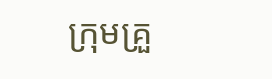ក្រុមគ្រួ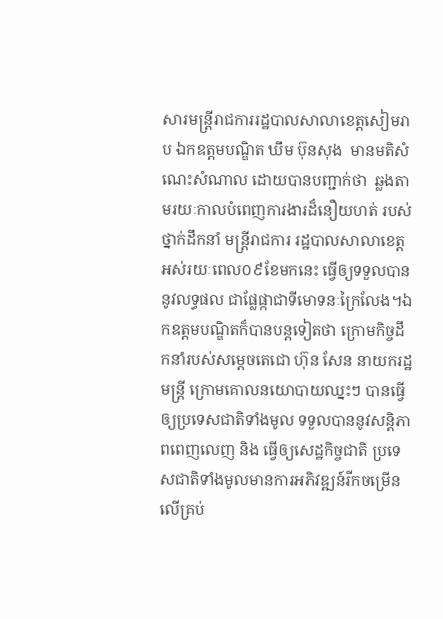សារមន្ត្រីរាជការរដ្ឋបាលសាលាខេត្តសៀមរាប ឯកឧត្តមបណ្ឌិត ឃឹម ប៊ុនសុង  មានមតិសំណេះសំណាល ដោយបានបញ្ជាក់ថា  ឆ្លងតាមរយៈកាលបំពេញការងារដ៏នឿយហត់ របស់ថ្នាក់ដឹកនាំ មន្ត្រីរាជការ រដ្ឋបាលសាលាខេត្ត អស់រយៈពេល០៩ខែមកនេះ ធ្វើឲ្យទទួលបាននូវលទ្ធផល ជាផ្លែផ្កាជាទីមោទនៈក្រៃលែង។ឯកឧត្តមបណ្ឌិតក៏បានបន្តទៀតថា ក្រោមកិច្ចដឹកនាំរបស់សម្តេចតេជោ ហ៊ុន សែន នាយករដ្ឋមន្ត្រី ក្រោមគោលនយោបាយឈ្នះៗ បានធ្វើឲ្យប្រទេសជាតិទាំងមូល ទទួលបាននូវសន្តិភាពពេញលេញ និង ធ្វើឲ្យសេដ្ឋកិច្ចជាតិ ប្រទេសជាតិទាំងមូលមានការអភិវឌ្ឍន៍រីកចម្រើនលើគ្រប់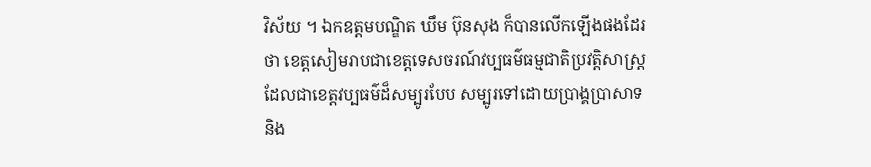វិស័យ ។ ឯកឧត្តមបណ្ឌិត ឃឹម ប៊ុនសុង ក៏បានលើកឡើងផងដែរថា ខេត្តសៀមរាបជាខេត្តទេសចរណ៍វប្បធម៌ធម្មជាតិប្រវត្តិសាស្ត្រ  ដែលជាខេត្តវប្បធម៌ដ៏សម្បូរបែប សម្បូរទៅដោយប្រាង្គប្រាសាទ  និង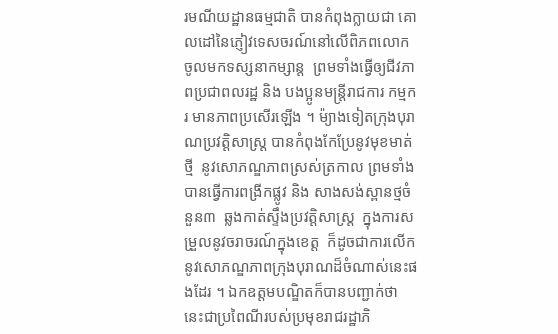រមណីយដ្ឋានធម្មជាតិ បានកំពុងក្លាយជា គោលដៅនៃភ្ញៀវទេសចរណ៍នៅលើពិភពលោក ចូលមកទស្សនាកម្សាន្ត  ព្រមទាំងធ្វើឲ្យជីវភាពប្រជាពលរដ្ឋ និង បងប្អូនមន្ត្រីរាជការ កម្មករ មានភាពប្រសើរឡើង ។ ម៉្យាងទៀតក្រុងបុរាណប្រវត្តិសាស្ត្រ បានកំពុងកែប្រែនូវមុខមាត់ថ្មី  នូវសោភណ្ឌភាពស្រស់ត្រកាល ព្រមទាំងបានធ្វើការពង្រីកផ្លូវ និង សាងសង់ស្ពានថ្មចំនួន៣  ឆ្លងកាត់ស្ទឹងប្រវត្តិសាស្ត្រ  ក្នុងការសម្រួលនូវចរាចរណ៍ក្នុងខេត្ត  ក៏ដូចជាការលើកនូវសោភណ្ឌភាពក្រុងបុរាណដ៏ចំណាស់នេះផងដែរ ។ ឯកឧត្តមបណ្ឌិតក៏បានបញ្ជាក់ថា នេះជាប្រពៃណីរបស់ប្រមុខរាជរដ្ឋាភិ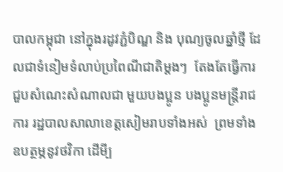បាលកម្ពុជា នៅក្នុងរដូវភ្ជំបិណ្ឌ និង បុណ្យចូលឆ្នាំថ្មី ដែលជាទំនៀមទំលាប់ប្រពៃណីជាតិម្តងៗ  តែងតែធ្វើការជួបសំណេះសំណាលជា មួយបងប្អូន បងប្អូនមន្ត្រីរាជការ រដ្ឋបាលសាលាខេត្តសៀមរាបទាំងអស់  ព្រមទាំងឧបត្ថម្ភនូវថវិកា ដើមី្ប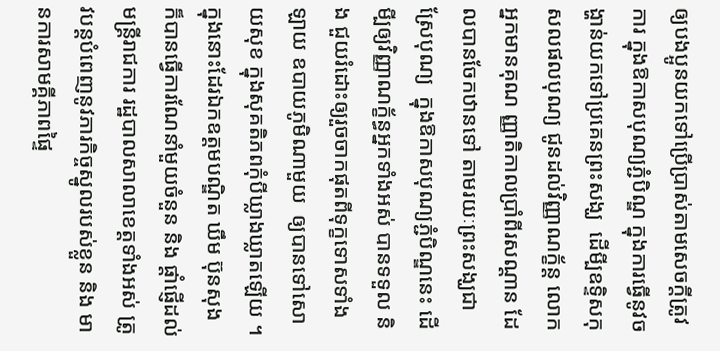ឲ្យបងប្អូនយកទៅប្រើប្រាស់តាមសេចក្តីត្រូវការ ក្នុងឱកាសបុណ្យភ្ជំបិណ្ឌ ក្នុងការធ្វើនូវចង្ហាន់យកទៅប្រគេនព្រះសង្ឃ  ដើមី្បឧទិ្ទសកុសលផលបុណ្យ ជូនដល់វិញ្ញាណក្ខ័ន្ត លោកអ្នកមានគុណ ញ្ញាតិកាលប្រាំពីរសណ្តាន ដែលបានចែកឋានទៅ តាមរយៈព្រះសង្ឃជាស្រែបុណ្យ  ក្នុងឱកាសបុណ្យភ្ជំបិណ្ឌនេះ ដើមី្បឲ្យវិញ្ញាណក្ខ័ន្ធអ្នកទាំងអស់ បានទទួល និង ជួយរំដោះឲ្យរួចចាកផុតពីទុក្ខទោសទាំងឡាយ ឧបាយភូមិណាមួយ  ឲ្យបានទៅសោយសុខ ក្នុងសុគតិភពកុំបីឃ្លាងឃ្លាតឡើយ ។ ក្នុងនោះដែរឯកឧត្តមបណ្ឌិត ឃឹម ប៊ុនសុង ក៏បានធ្វើការណែនាំមួយចំនួន និង ផ្តាំផ្ញើដល់មន្ត្រីរាជការ រដ្ឋបាលសាលាខេត្តទាំងអស់ ត្រូវបន្តបំពេញនូវភារកិច្ចស្នូលរបស់ខ្លួន និង មានការសាមគ្គីភាពផ្ទៃ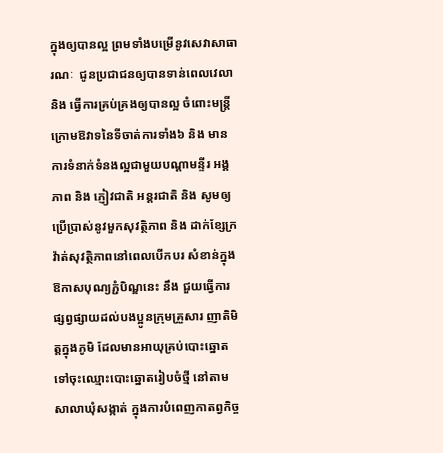ក្នុងឲ្យបានល្អ ព្រមទាំងបម្រើនូវសេវាសាធារណៈ  ជូនប្រជាជនឲ្យបានទាន់ពេលវេលា និង ធ្វើការគ្រប់គ្រងឲ្យបានល្អ ចំពោះមន្ត្រីក្រោមឱវាទនៃទីចាត់ការទាំង៦ និង មានការទំនាក់ទំនងល្អជាមួយបណ្តាមន្ទីរ អង្គភាព និង ភ្ញៀវជាតិ អន្តរជាតិ និង សូមឲ្យប្រើប្រាស់នូវមួកសុវត្ថិភាព និង ដាក់ខ្សែក្រវ៉ាត់សុវត្ថិភាពនៅពេលបើកបរ សំខាន់ក្នុងឱកាសបុណ្យភ្ជំបិណ្ឌនេះ នឹង ជួយធ្វើការផ្សព្វផ្សាយដល់បងប្អូនក្រុមគ្រួសារ ញាតិមិត្តក្នុងភូមិ ដែលមានអាយុគ្រប់បោះឆ្នោត ទៅចុះឈ្មោះបោះឆ្នោតរៀបចំថី្ម នៅតាមសាលាឃុំសង្កាត់ ក្នុងការបំពេញកាតព្វកិច្ច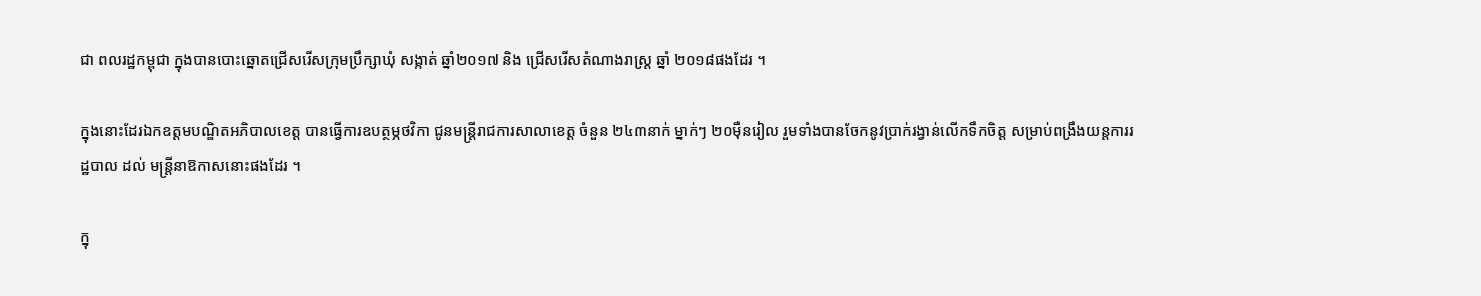ជា ពលរដ្ឋកម្ពុជា ក្នុងបានបោះឆ្នោតជ្រើសរើសក្រុមប្រឹក្សាឃុំ សង្កាត់ ឆ្នាំ២០១៧ និង ជ្រើសរើសតំណាងរាស្ត្រ ឆ្នាំ ២០១៨ផងដែរ ។

ក្នុងនោះដែរឯកឧត្តមបណ្ឌិតអភិបាលខេត្ត បានធ្វើការឧបត្ថម្ភថវិកា ជូនមន្ត្រីរាជការសាលាខេត្ត ចំនួន ២៤៣នាក់ ម្នាក់ៗ ២០ម៉ឺនរៀល រួមទាំងបានចែកនូវប្រាក់រង្វាន់លើកទឹកចិត្ត សម្រាប់ពង្រឹងយន្តការរដ្ឋបាល ដល់ មន្ត្រីនាឱកាសនោះផងដែរ ។

ក្នុ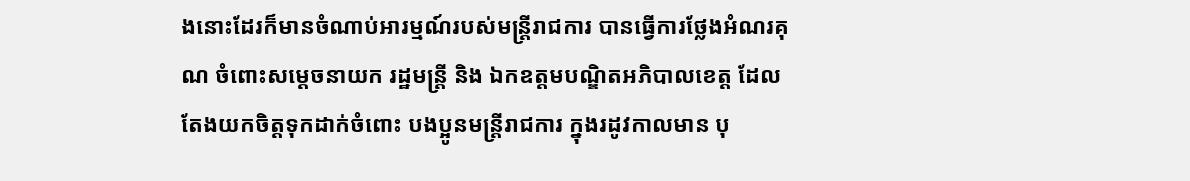ងនោះដែរក៏មានចំណាប់អារម្មណ៍របស់មន្ត្រីរាជការ បានធ្វើការថ្លែងអំណរគុណ ចំពោះសម្តេចនាយក រដ្ឋមន្ត្រី និង ឯកឧត្តមបណ្ឌិតអភិបាលខេត្ត ដែលតែងយកចិត្តទុកដាក់ចំពោះ បងប្អូនមន្ត្រីរាជការ ក្នុងរដូវកាលមាន បុ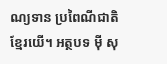ណ្យទាន ប្រពៃណីជាតិខ្មែរយើ។ អត្ថបទ ម៉ី សុ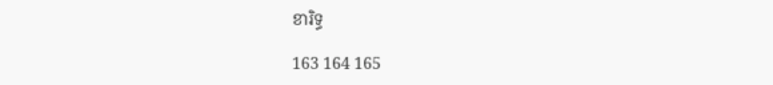ខារិទ្ធ

163 164 165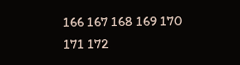166 167 168 169 170 171 172